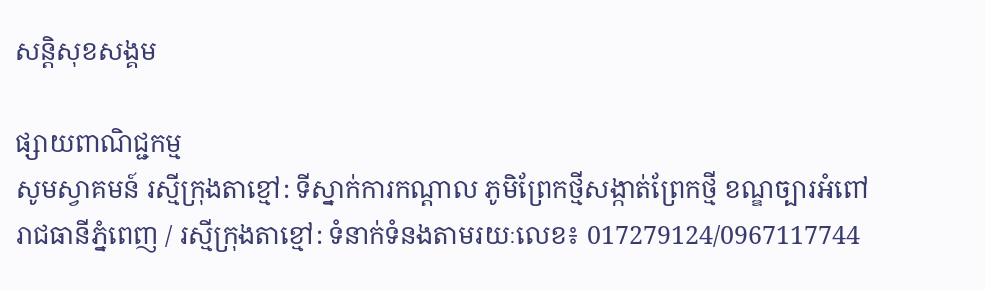សន្តិសុខសង្គម

ផ្សាយពាណិជ្ជកម្ម
សូមស្វាគមន៍ រស្មីក្រុងតាខ្មៅ: ទីស្នាក់ការកណ្ដាល ភូមិព្រែកថ្មីសង្កាត់ព្រែកថ្មី ខណ្ឌច្បារអំពៅ រាជធានីភ្នំពេញ / រស្មីក្រុងតាខ្មៅ: ទំនាក់ទំនងតាមរយៈលេខ៖ 017279124/0967117744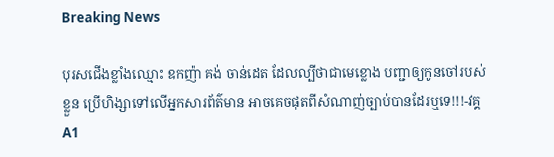Breaking News

បុរសជើងខ្លាំងឈ្មោះ ឧកញ៉ា គង់ ចាន់ដេត ដែលល្បីថាជាមេខ្លោង បញ្ជាឲ្យកូនចៅរបស់ខ្លួន ប្រើហិង្សាទៅលើអ្នកសារព័ត៌មាន អាចគេចផុតពីសំណាញ់ច្បាប់បានដែរឬទេ!!!-វគ្គA1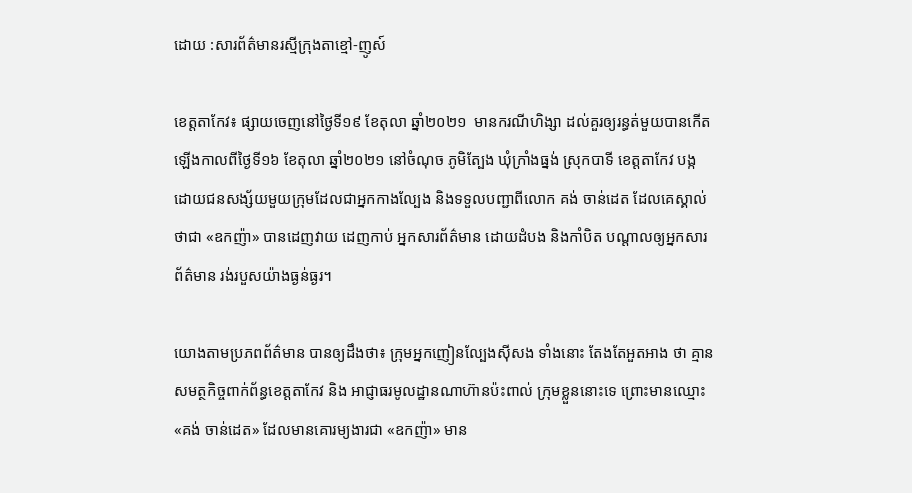ដោយ :សារព័ត៌មានរស្មីក្រុងតាខ្មៅ-ញូស៍

ខេត្តតាកែវ៖ ផ្សាយចេញនៅថ្ងៃទី១៩ ខែតុលា ឆ្នាំ២០២១  មានករណីហិង្សា ដល់គួរឲ្យរន្ធត់មួយបានកើតឡើងកាលពីថ្ងៃទី១៦ ខែតុលា ឆ្នាំ២០២១ នៅចំណុច ភូមិត្បែង ឃុំក្រាំងធ្នង់ ស្រុកបាទី ខេត្តតាកែវ បង្កដោយជនសង្ស័យមួយក្រុមដែលជាអ្នកកាងល្បែង និងទទួលបញ្ជាពីលោក គង់ ចាន់ដេត ដែលគេស្គាល់ថាជា «ឧកញ៉ា» បានដេញវាយ ដេញកាប់ អ្នកសារព័ត៌មាន ដោយដំបង និងកាំបិត បណ្តាលឲ្យអ្នកសារព័ត៌មាន រង់របួសយ៉ាងធ្ងន់ធ្ងរ។

យោងតាមប្រភពព័ត៌មាន បានឲ្យដឹងថា៖ ក្រុមអ្នកញៀនល្បែងស៊ីសង ទាំងនោះ តែងតែអួតអាង ថា គ្មានសមត្ថកិច្ចពាក់ព័ន្ធខេត្តតាកែវ និង អាជ្ញាធរមូលដ្ឋានណាហ៊ានប៉ះពាល់ ក្រុមខ្លួននោះទេ ព្រោះមានឈ្មោះ «គង់ ចាន់ដេត» ដែលមានគោរម្យងារជា «ឧកញ៉ា» មាន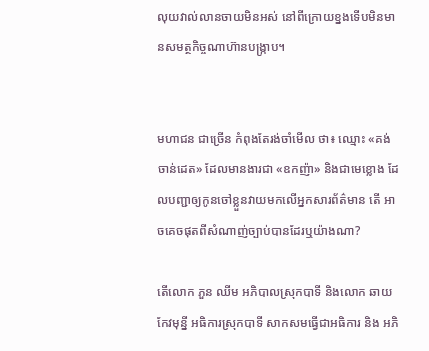លុយវាល់លានចាយមិនអស់ នៅពីក្រោយខ្នងទើបមិនមានសមត្ថកិច្ចណាហ៊ានបង្រ្កាប។


មហាជន ជាច្រើន កំពុងតែរង់ចាំមើល ថា៖ ឈ្មោះ «គង់ ចាន់ដេត» ដែលមានងារជា «ឧកញ៉ា» និងជាមេខ្លោង ដែលបញ្ជាឲ្យកូនចៅខ្លួនវាយមកលើអ្នកសារព័ត៌មាន តើ អាចគេចផុតពីសំណាញ់ច្បាប់បានដែរឬយ៉ាងណា?

តើលោក ភួន ឈីម អភិបាលស្រុកបាទី និងលោក ឆាយ កែវមុន្នី អធិការស្រុកបាទី សាកសមធ្វើជាអធិការ និង អភិ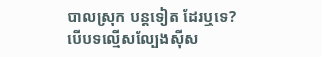បាលស្រុក បន្តទៀត ដែរឬទេ? បើបទល្មើសល្បែងស៊ីស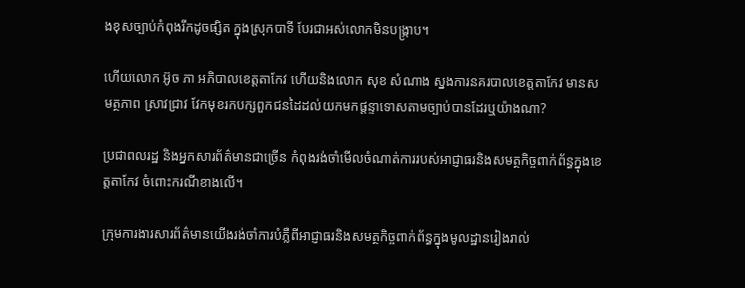ងខុសច្បាប់កំពុងរីកដូចផ្សិត ក្នុងស្រុកបាទី បែរជាអស់លោកមិនបង្រ្កាប។

ហើយលោក អ៊ូច ភា អភិបាលខេត្តតាកែវ ហើយនិងលោក សុខ សំណាង ស្នងការនគរបាលខេត្តតាកែវ មានសមត្ថភាព ស្រាវជ្រាវ វែកមុខរកបក្សពួកជនដៃដល់យកមកផ្តន្ទាទោសតាមច្បាប់បានដែរឬយ៉ាងណា?

ប្រជាពលរដ្ឋ និងអ្នកសារព័ត៌មានជាច្រើន កំពុងរង់ចាំមើលចំណាត់ការរបស់អាជ្ញាធរនិងសមត្ថកិច្ចពាក់ព័ន្ធក្នុងខេត្តតាកែវ ចំពោះករណីខាងលើ។

ក្រុមការងារសារព័ត៌មានយើងរង់ចាំការបំភ្លឺពីអាជ្ញាធរនិងសមត្ថកិច្ចពាក់ព័ន្ធក្នុងមូលដ្ឋានរៀងរាល់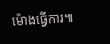ម៉ោងធ្វើការ៕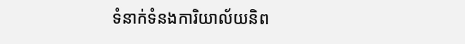ទំនាក់ទំនងការិយាល័យនិព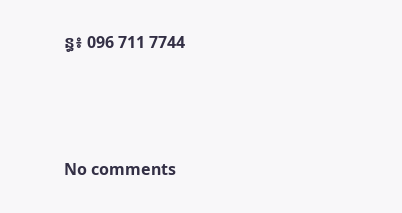ន្ធ៖ 096 711 7744





No comments